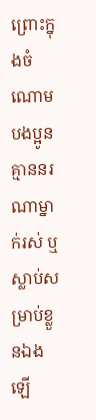ព្រោះក្នុងចំណោមបងប្អូន គ្មាននរណាម្នាក់រស់ ឬស្លាប់សម្រាប់ខ្លួនឯងឡើ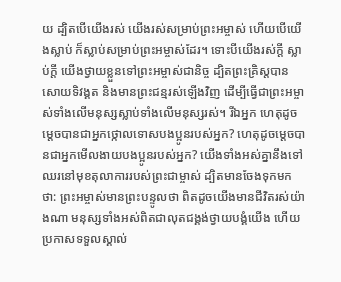យ ដ្បិតបើយើងរស់ យើងរស់សម្រាប់ព្រះអម្ចាស់ ហើយបើយើងស្លាប់ ក៏ស្លាប់សម្រាប់ព្រះអម្ចាស់ដែរ។ ទោះបីយើងរស់ក្ដី ស្លាប់ក្ដី យើងថ្វាយខ្លួនទៅព្រះអម្ចាស់ជានិច្ច ដ្បិតព្រះគ្រិស្តបានសោយទិវង្គត និងមានព្រះជន្មរស់ឡើងវិញ ដើម្បីធ្វើជាព្រះអម្ចាស់ទាំងលើមនុស្សស្លាប់ទាំងលើមនុស្សរស់។ រីឯអ្នក ហេតុដូចម្ដេចបានជាអ្នកថ្កោលទោសបងប្អូនរបស់អ្នក? ហេតុដូចម្ដេចបានជាអ្នកមើលងាយបងប្អូនរបស់អ្នក? យើងទាំងអស់គ្នានឹងទៅឈរនៅមុខតុលាការរបស់ព្រះជាម្ចាស់ ដ្បិតមានចែងទុកមកថា: ព្រះអម្ចាស់មានព្រះបន្ទូលថា ពិតដូចយើងមានជីវិតរស់យ៉ាងណា មនុស្សទាំងអស់ពិតជាលុតជង្គង់ថ្វាយបង្គំយើង ហើយប្រកាសទទួលស្គាល់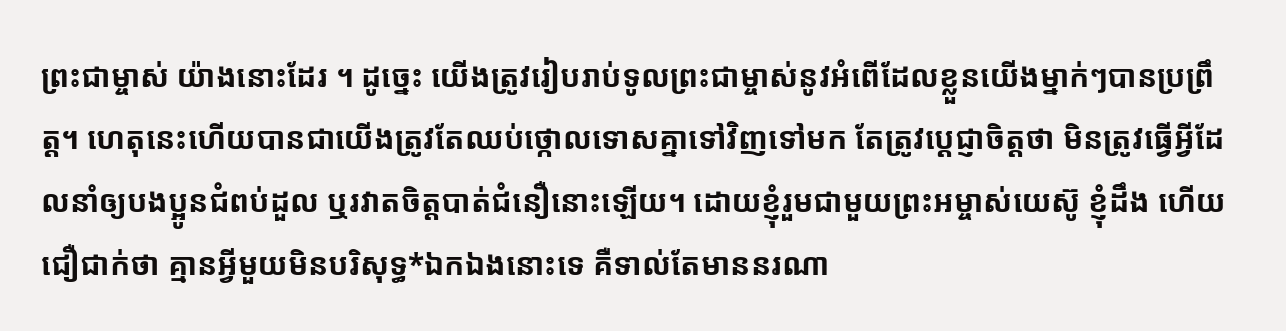ព្រះជាម្ចាស់ យ៉ាងនោះដែរ ។ ដូច្នេះ យើងត្រូវរៀបរាប់ទូលព្រះជាម្ចាស់នូវអំពើដែលខ្លួនយើងម្នាក់ៗបានប្រព្រឹត្ត។ ហេតុនេះហើយបានជាយើងត្រូវតែឈប់ថ្កោលទោសគ្នាទៅវិញទៅមក តែត្រូវប្ដេជ្ញាចិត្តថា មិនត្រូវធ្វើអ្វីដែលនាំឲ្យបងប្អូនជំពប់ដួល ឬរវាតចិត្តបាត់ជំនឿនោះឡើយ។ ដោយខ្ញុំរួមជាមួយព្រះអម្ចាស់យេស៊ូ ខ្ញុំដឹង ហើយជឿជាក់ថា គ្មានអ្វីមួយមិនបរិសុទ្ធ*ឯកឯងនោះទេ គឺទាល់តែមាននរណា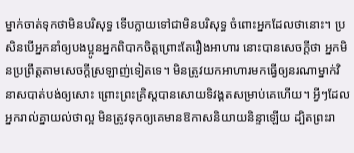ម្នាក់ចាត់ទុកថាមិនបរិសុទ្ធ ទើបក្លាយទៅជាមិនបរិសុទ្ធ ចំពោះអ្នកដែលថានោះ។ ប្រសិនបើអ្នកនាំឲ្យបងប្អូនអ្នកពិបាកចិត្តព្រោះតែរឿងអាហារ នោះបានសេចក្ដីថា អ្នកមិនប្រព្រឹត្តតាមសេចក្ដីស្រឡាញ់ទៀតទេ។ មិនត្រូវយកអាហារមកធ្វើឲ្យនរណាម្នាក់វិនាសបាត់បង់ឲ្យសោះ ព្រោះព្រះគ្រិស្តបានសោយទិវង្គតសម្រាប់គេហើយ។ អ្វីៗដែលអ្នករាល់គ្នាយល់ថាល្អ មិនត្រូវទុកឲ្យគេមានឱកាសនិយាយនិន្ទាឡើយ ដ្បិតព្រះរា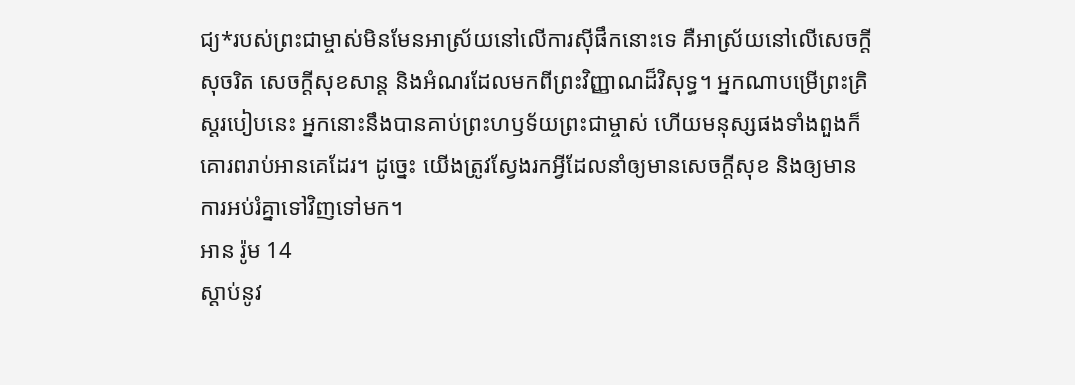ជ្យ*របស់ព្រះជាម្ចាស់មិនមែនអាស្រ័យនៅលើការស៊ីផឹកនោះទេ គឺអាស្រ័យនៅលើសេចក្ដីសុចរិត សេចក្ដីសុខសាន្ត និងអំណរដែលមកពីព្រះវិញ្ញាណដ៏វិសុទ្ធ។ អ្នកណាបម្រើព្រះគ្រិស្តរបៀបនេះ អ្នកនោះនឹងបានគាប់ព្រះហឫទ័យព្រះជាម្ចាស់ ហើយមនុស្សផងទាំងពួងក៏គោរពរាប់អានគេដែរ។ ដូច្នេះ យើងត្រូវស្វែងរកអ្វីដែលនាំឲ្យមានសេចក្ដីសុខ និងឲ្យមានការអប់រំគ្នាទៅវិញទៅមក។
អាន រ៉ូម 14
ស្ដាប់នូវ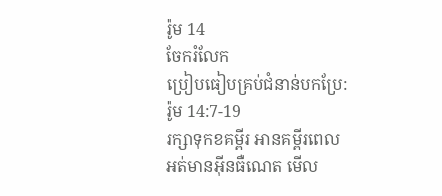រ៉ូម 14
ចែករំលែក
ប្រៀបធៀបគ្រប់ជំនាន់បកប្រែ: រ៉ូម 14:7-19
រក្សាទុកខគម្ពីរ អានគម្ពីរពេលអត់មានអ៊ីនធឺណេត មើល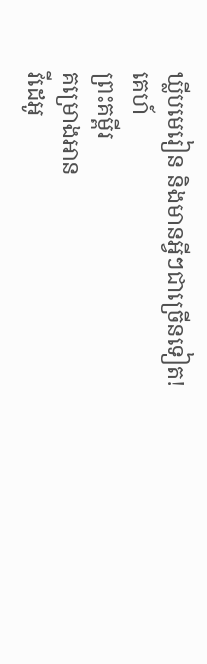ឃ្លីបមេរៀន និងមានអ្វីៗជាច្រើនទៀត!
គេហ៍
ព្រះគម្ពីរ
គម្រោងអាន
វីដេអូ